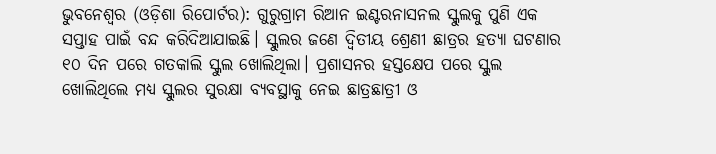ଭୁବନେଶ୍ୱର (ଓଡ଼ିଶା ରିପୋର୍ଟର): ଗୁରୁଗ୍ରାମ ରିଆନ ଇଣ୍ଟରନାସନଲ ସ୍କୁଲକୁ ପୁଣି ଏକ ସପ୍ତାହ ପାଇଁ ବନ୍ଦ କରିଦିଆଯାଇଛି। ସ୍କୁଲର ଜଣେ ଦ୍ୱିତୀୟ ଶ୍ରେଣୀ ଛାତ୍ରର ହତ୍ୟା ଘଟଣାର ୧୦ ଦିନ ପରେ ଗତକାଲି ସ୍କୁଲ ଖୋଲିଥିଲା। ପ୍ରଶାସନର ହସ୍ତକ୍ଷେପ ପରେ ସ୍କୁଲ ଖୋଲିଥିଲେ ମଧ୍ୟ ସ୍କୁଲର ସୁରକ୍ଷା ବ୍ୟବସ୍ଥାକୁ ନେଇ ଛାତ୍ରଛାତ୍ରୀ ଓ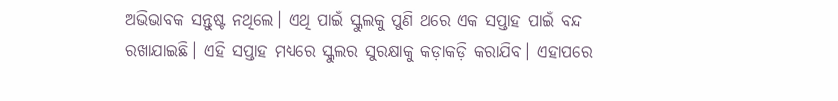ଅଭିଭାବକ ସନ୍ତୁଷ୍ଟ ନଥିଲେ। ଏଥି ପାଇଁ ସ୍କୁଲକୁ ପୁଣି ଥରେ ଏକ ସପ୍ତାହ ପାଇଁ ବନ୍ଦ ରଖାଯାଇଛି। ଏହି ସପ୍ତାହ ମଧ୍ୟରେ ସ୍କୁଲର ସୁରକ୍ଷାକୁ କଡ଼ାକଡ଼ି କରାଯିବ। ଏହାପରେ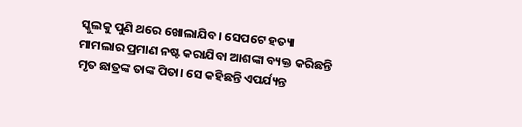ସ୍କୁଲକୁ ପୁଣି ଥରେ ଖୋଲାଯିବ। ସେପଟେ ହତ୍ୟା ମାମଲାର ପ୍ରମାଣ ନଷ୍ଟ କରାଯିବା ଆଶଙ୍କା ବ୍ୟକ୍ତ କରିଛନ୍ତି ମୃତ ଛାତ୍ରଙ୍କ ତାଙ୍କ ପିତା। ସେ କହିଛନ୍ତି ଏପର୍ଯ୍ୟନ୍ତ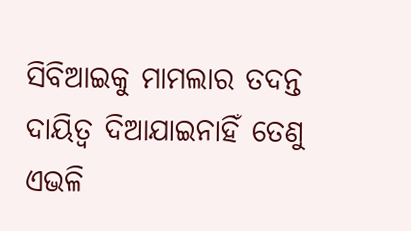ସିବିଆଇକୁ ମାମଲାର ତଦନ୍ତ ଦାୟିତ୍ୱ ଦିଆଯାଇନାହିଁ ତେଣୁ ଏଭଳି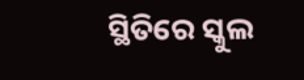ସ୍ଥିତିରେ ସ୍କୁଲ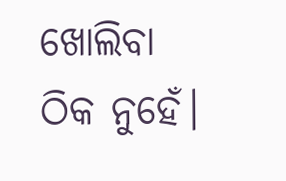ଖୋଲିବା ଠିକ ନୁହେଁ।